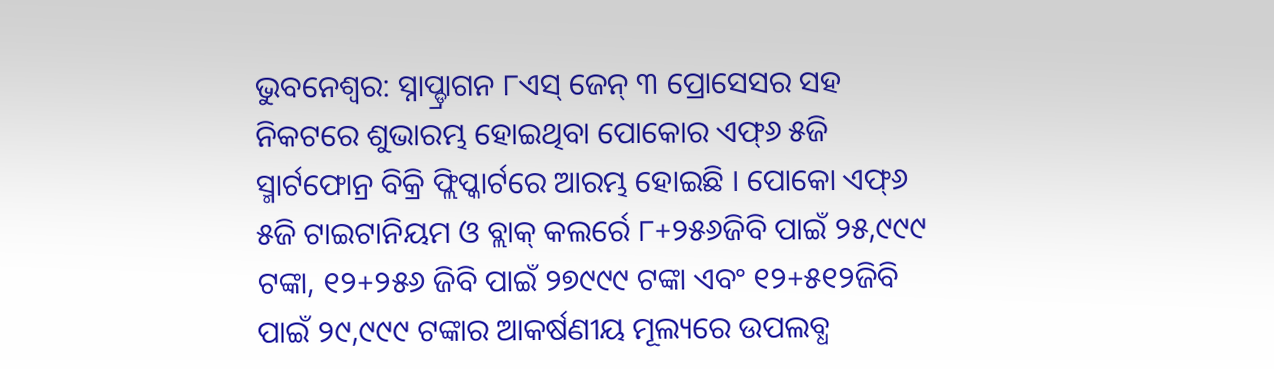ଭୁବନେଶ୍ୱର: ସ୍ନାପ୍ଡ୍ରାଗନ ୮ଏସ୍ ଜେନ୍ ୩ ପ୍ରୋସେସର ସହ ନିକଟରେ ଶୁଭାରମ୍ଭ ହୋଇଥିବା ପୋକୋର ଏଫ୍୬ ୫ଜି ସ୍ମାର୍ଟଫୋନ୍ର ବିକ୍ରି ଫ୍ଲିପ୍କାର୍ଟରେ ଆରମ୍ଭ ହୋଇଛି । ପୋକୋ ଏଫ୍୬ ୫ଜି ଟାଇଟାନିୟମ ଓ ବ୍ଲାକ୍ କଲର୍ରେ ୮+୨୫୬ଜିବି ପାଇଁ ୨୫,୯୯୯ ଟଙ୍କା, ୧୨+୨୫୬ ଜିବି ପାଇଁ ୨୭୯୯୯ ଟଙ୍କା ଏବଂ ୧୨+୫୧୨ଜିବି ପାଇଁ ୨୯,୯୯୯ ଟଙ୍କାର ଆକର୍ଷଣୀୟ ମୂଲ୍ୟରେ ଉପଲବ୍ଧ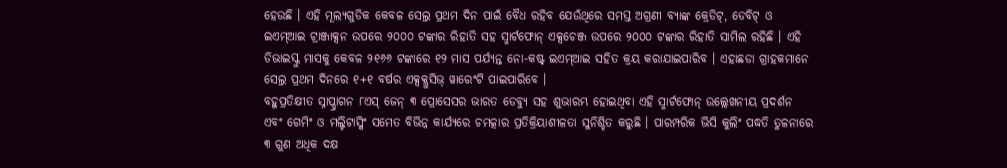ହେଉଛି । ଏହି ମୂଲ୍ୟଗୁଡିକ କେବଳ ସେଲ୍ର ପ୍ରଥମ ଦିନ ପାଇଁ ବୈଧ ରହିବ ଯେଉଁଥିରେ ସମସ୍ତ ଅଗ୍ରଣୀ ବ୍ୟାଙ୍କ କ୍ରେଡିଟ୍, ଡେବିଟ୍ ଓ ଇଏମ୍ଆଇ ଟ୍ରାଞ୍ଜାକ୍ସନ ଉପରେ ୨୦୦୦ ଟଙ୍କାର ରିହାତି ସହ ସ୍ମାର୍ଟଫୋନ୍ ଏକ୍ସଚେଞ୍ଜ ଉପରେ ୨୦୦୦ ଟଙ୍କାର ରିହାତି ସାମିଲ ରହିଛି । ଏହି ଡିଭାଇସ୍କୁ ମାସକୁ କେବଳ ୨୧୬୬ ଟଙ୍କାରେ ୧୨ ମାସ ପର୍ଯ୍ୟନ୍ତ ନୋ-କଷ୍ଟ୍ ଇଏମ୍ଆଇ ସହିତ କ୍ରୟ କରାଯାଇପାରିବ । ଏହାଛଡା ଗ୍ରାହକମାନେ ସେଲ୍ର ପ୍ରଥମ ଦିନରେ ୧+୧ ବର୍ଷର ଏକ୍ସକ୍ଲୁସିଭ୍ ୱାରେଂଟି ପାଇପାରିବେ ।
ବହୁପ୍ରତିକ୍ଷୀତ ସ୍ନାପ୍ଡ୍ରାଗନ ୮ଏସ୍ ଜେନ୍ ୩ ପ୍ରୋସେସର ଭାରତ ଡେବ୍ୟୁ ସହ ଶୁଭାରମ୍ଭ ହୋଇଥିବା ଏହି ସ୍ମାର୍ଟଫୋନ୍ ଉଲ୍ଲେଖନୀୟ ପ୍ରଦର୍ଶନ ଏବଂ ଗେମିଂ ଓ ମଲ୍ଟିଟାସ୍କିଂ ସମେତ ବିଭିନ୍ନ କାର୍ଯ୍ୟରେ ଚମତ୍କାର ପ୍ରତିକ୍ରିୟାଶୀଳତା ସୁନିଶ୍ଚିତ କରୁଛି । ପାରମ୍ପରିକ ଭିସି କୁଲିଂ ପଦ୍ଧତି ତୁଳନାରେ ୩ ଗୁଣ ଅଧିକ ଦକ୍ଷ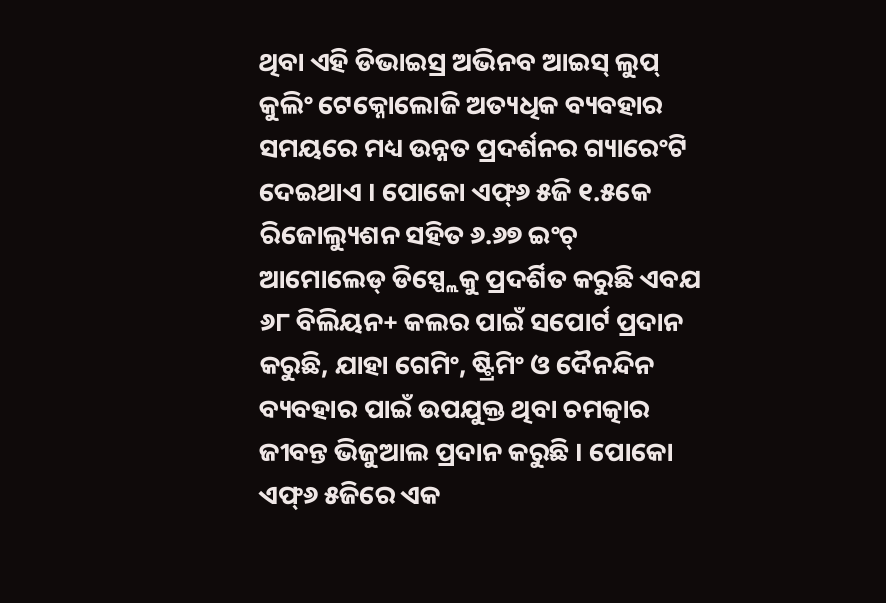ଥିବା ଏହି ଡିଭାଇସ୍ର ଅଭିନବ ଆଇସ୍ ଲୁପ୍ କୁଲିଂ ଟେକ୍ନୋଲୋଜି ଅତ୍ୟଧିକ ବ୍ୟବହାର ସମୟରେ ମଧ୍ୟ ଉନ୍ନତ ପ୍ରଦର୍ଶନର ଗ୍ୟାରେଂଟି ଦେଇଥାଏ । ପୋକୋ ଏଫ୍୬ ୫ଜି ୧.୫କେ ରିଜୋଲ୍ୟୁଶନ ସହିତ ୬.୬୭ ଇଂଚ୍ ଆମୋଲେଡ୍ ଡିସ୍ପ୍ଲେକୁ ପ୍ରଦର୍ଶିତ କରୁଛି ଏବଯ ୬୮ ବିଲିୟନ+ କଲର ପାଇଁ ସପୋର୍ଟ ପ୍ରଦାନ କରୁଛି, ଯାହା ଗେମିଂ, ଷ୍ଟ୍ରିମିଂ ଓ ଦୈନନ୍ଦିନ ବ୍ୟବହାର ପାଇଁ ଉପଯୁକ୍ତ ଥିବା ଚମତ୍କାର ଜୀବନ୍ତ ଭିଜୁଆଲ ପ୍ରଦାନ କରୁଛି । ପୋକୋ ଏଫ୍୬ ୫ଜିରେ ଏକ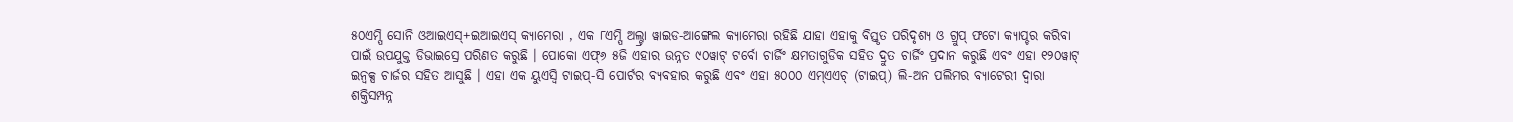୫୦ଏମ୍ପି ସୋନି ଓଆଇଏସ୍+ଇଆଇଏସ୍ କ୍ୟାମେରା , ଏକ ୮ଏମ୍ପି ଅଲ୍ଟ୍ରା ୱାଇଡ-ଆଙ୍ଗେଲ କ୍ୟାମେରା ରହିଛି ଯାହା ଏହାକୁ ବିସ୍ତୃତ ପରିଦୃଶ୍ୟ ଓ ଗ୍ରୁପ୍ ଫଟୋ କ୍ୟାପ୍ଚର କରିବା ପାଇଁ ଉପଯୁକ୍ତ ଡିଭାଇସ୍ରେ ପରିଣତ କରୁଛି । ପୋକୋ ଏଫ୍୬ ୫ଜି ଏହାର ଉନ୍ନତ ୯୦ୱାଟ୍ ଟର୍ବୋ ଚାର୍ଜିଂ କ୍ଷମତାଗୁଡିକ ସହିତ ଦ୍ରୁତ ଚାର୍ଜିଂ ପ୍ରଦାନ କରୁଛି ଏବଂ ଏହା ୧୨୦ୱାଟ୍ ଇନ୍ବକ୍ସ ଚାର୍ଜର ସହିତ ଆସୁଛି । ଏହା ଏକ ୟୁଏସ୍ବି ଟାଇପ୍-ସି ପୋର୍ଟର ବ୍ୟବହାର କରୁଛି ଏବଂ ଏହା ୫୦୦୦ ଏମ୍ଏଏଚ୍ (ଟାଇପ୍) ଲି-ଅନ ପଲିମର ବ୍ୟାଟେରୀ ଦ୍ୱାରା ଶକ୍ତିସମ୍ପନ୍ନ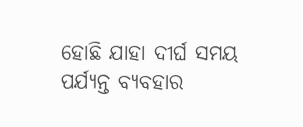ହୋଛି ଯାହା ଦୀର୍ଘ ସମୟ ପର୍ଯ୍ୟନ୍ତ ବ୍ୟବହାର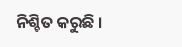ନିଶ୍ଚିତ କରୁଛି ।